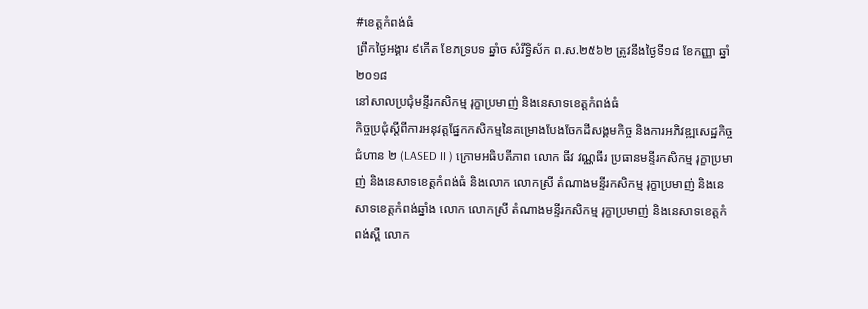#ខេត្តកំពង់ធំ
ព្រឹកថ្ងៃអង្គារ ៩កើត ខែភទ្របទ ឆ្នាំច សំរឹទ្ធិស័ក ព.ស.២៥៦២ ត្រូវនឹងថ្ងៃទី១៨ ខែកញ្ញា ឆ្នាំ២០១៨
នៅសាលប្រជុំមន្ទីរកសិកម្ម រុក្ខាប្រមាញ់ និងនេសាទខេត្តកំពង់ធំ
កិច្ចប្រជុំស្ដីពីការអនុវត្តផ្នែកកសិកម្មនៃគម្រោងបែងចែកដីសង្គមកិច្ច និងការអភិវឌ្ឍសេដ្ឋកិច្ចជំហាន ២ (LASED II ) ក្រោមអធិបតីភាព លោក ធីវ វណ្ណធីរ ប្រធានមន្ទីរកសិកម្ម រុក្ខាប្រមាញ់ និងនេសាទខេត្តកំពង់ធំ និងលោក លោកស្រី តំណាងមន្ទីរកសិកម្ម រុក្ខាប្រមាញ់ និងនេសាទខេត្តកំពង់ឆ្នាំង លោក លោកស្រី តំណាងមន្ទីរកសិកម្ម រុក្ខាប្រមាញ់ និងនេសាទខេត្តកំពង់ស្ពឺ លោក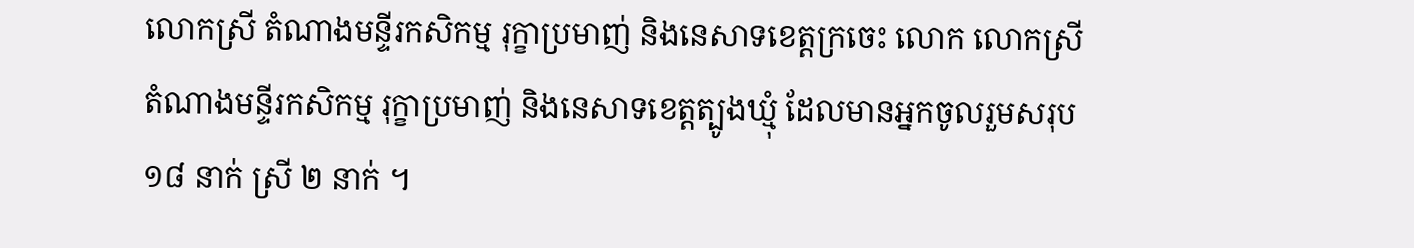លោកស្រី តំណាងមន្ទីរកសិកម្ម រុក្ខាប្រមាញ់ និងនេសាទខេត្តក្រចេះ លោក លោកស្រី តំណាងមន្ទីរកសិកម្ម រុក្ខាប្រមាញ់ និងនេសាទខេត្តត្បូងឃ្មុំ ដែលមានអ្នកចូលរួមសរុប ១៨ នាក់ ស្រី ២ នាក់ ។